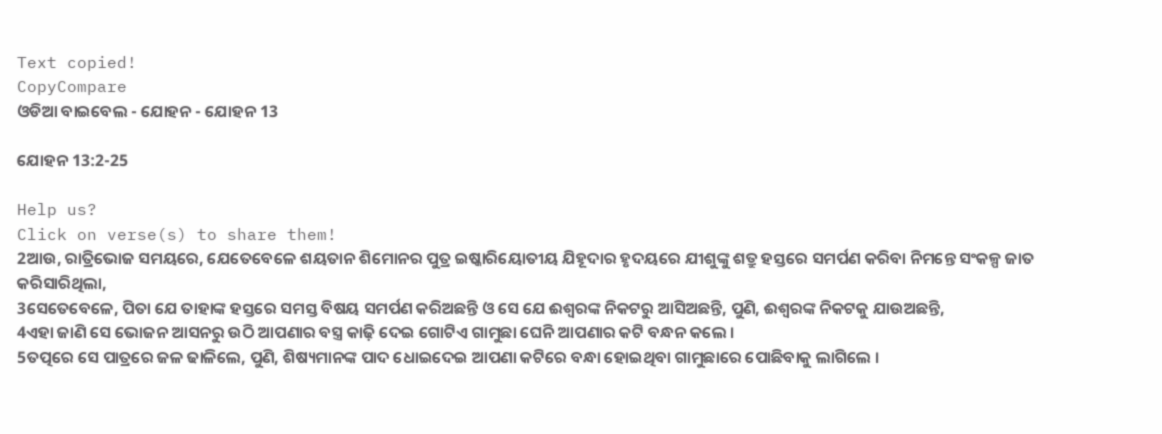Text copied!
CopyCompare
ଓଡିଆ ବାଇବେଲ - ଯୋହନ - ଯୋହନ 13

ଯୋହନ 13:2-25

Help us?
Click on verse(s) to share them!
2ଆଉ, ରାତ୍ରିଭୋଜ ସମୟରେ, ଯେତେବେଳେ ଶୟତାନ ଶିମୋନର ପୁତ୍ର ଇଷ୍କାରିୟୋତୀୟ ଯିହୂଦାର ହୃଦୟରେ ଯୀଶୁଙ୍କୁ ଶତ୍ରୁ ହସ୍ତରେ ସମର୍ପଣ କରିବା ନିମନ୍ତେ ସଂକଳ୍ପ ଜାତ କରିସାରିଥିଲା,
3ସେତେବେଳେ, ପିତା ଯେ ତାହାଙ୍କ ହସ୍ତରେ ସମସ୍ତ ବିଷୟ ସମର୍ପଣ କରିଅଛନ୍ତି ଓ ସେ ଯେ ଈଶ୍ୱରଙ୍କ ନିକଟରୁ ଆସିଅଛନ୍ତି, ପୁଣି, ଈଶ୍ୱରଙ୍କ ନିକଟକୁ ଯାଉଅଛନ୍ତି,
4ଏହା ଜାଣି ସେ ଭୋଜନ ଆସନରୁ ଉଠି ଆପଣାର ବସ୍ତ୍ର କାଢ଼ି ଦେଇ ଗୋଟିଏ ଗାମୁଛା ଘେନି ଆପଣାର କଟି ବନ୍ଧନ କଲେ ।
5ତତ୍ପରେ ସେ ପାତ୍ରରେ ଜଳ ଢାଳିଲେ, ପୁଣି, ଶିଷ୍ୟମାନଙ୍କ ପାଦ ଧୋଇଦେଇ ଆପଣା କଟିରେ ବନ୍ଧା ହୋଇଥିବା ଗାମୁଛାରେ ପୋଛିବାକୁ ଲାଗିଲେ ।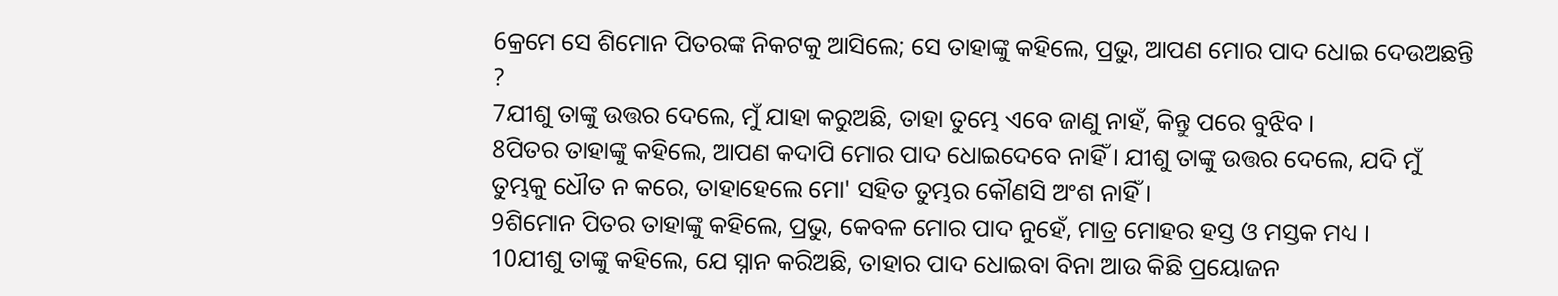6କ୍ରମେ ସେ ଶିମୋନ ପିତରଙ୍କ ନିକଟକୁ ଆସିଲେ; ସେ ତାହାଙ୍କୁ କହିଲେ, ପ୍ରଭୁ, ଆପଣ ମୋର ପାଦ ଧୋଇ ଦେଉଅଛନ୍ତି ?
7ଯୀଶୁ ତାଙ୍କୁ ଉତ୍ତର ଦେଲେ, ମୁଁ ଯାହା କରୁଅଛି, ତାହା ତୁମ୍ଭେ ଏବେ ଜାଣୁ ନାହଁ, କିନ୍ତୁ ପରେ ବୁଝିବ ।
8ପିତର ତାହାଙ୍କୁ କହିଲେ, ଆପଣ କଦାପି ମୋର ପାଦ ଧୋଇଦେବେ ନାହିଁ । ଯୀଶୁ ତାଙ୍କୁ ଉତ୍ତର ଦେଲେ, ଯଦି ମୁଁ ତୁମ୍ଭକୁ ଧୌତ ନ କରେ, ତାହାହେଲେ ମୋ' ସହିତ ତୁମ୍ଭର କୌଣସି ଅଂଶ ନାହିଁ ।
9ଶିମୋନ ପିତର ତାହାଙ୍କୁ କହିଲେ, ପ୍ରଭୁ, କେବଳ ମୋର ପାଦ ନୁହେଁ, ମାତ୍ର ମୋହର ହସ୍ତ ଓ ମସ୍ତକ ମଧ୍ୟ ।
10ଯୀଶୁ ତାଙ୍କୁ କହିଲେ, ଯେ ସ୍ନାନ କରିଅଛି, ତାହାର ପାଦ ଧୋଇବା ବିନା ଆଉ କିଛି ପ୍ରୟୋଜନ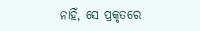ନାହିଁ, ସେ ପ୍ରକୃତରେ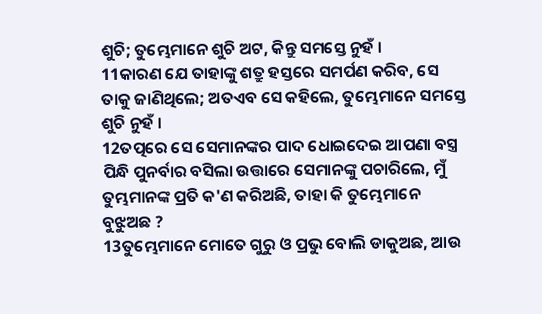ଶୁଚି; ତୁମ୍ଭେମାନେ ଶୁଚି ଅଟ, କିନ୍ତୁ ସମସ୍ତେ ନୁହଁ ।
11କାରଣ ଯେ ତାହାଙ୍କୁ ଶତ୍ରୁ ହସ୍ତରେ ସମର୍ପଣ କରିବ, ସେ ତାକୁ ଜାଣିଥିଲେ; ଅତଏବ ସେ କହିଲେ, ତୁମ୍ଭେମାନେ ସମସ୍ତେ ଶୁଚି ନୁହଁ ।
12ତତ୍ପରେ ସେ ସେମାନଙ୍କର ପାଦ ଧୋଇଦେଇ ଆପଣା ବସ୍ତ୍ର ପିନ୍ଧି ପୁନର୍ବାର ବସିଲା ଉତ୍ତାରେ ସେମାନଙ୍କୁ ପଚାରିଲେ, ମୁଁ ତୁମ୍ଭମାନଙ୍କ ପ୍ରତି କ'ଣ କରିଅଛି, ତାହା କି ତୁମ୍ଭେମାନେ ବୁଝୁଅଛ ?
13ତୁମ୍ଭେମାନେ ମୋତେ ଗୁରୁ ଓ ପ୍ରଭୁ ବୋଲି ଡାକୁଅଛ, ଆଉ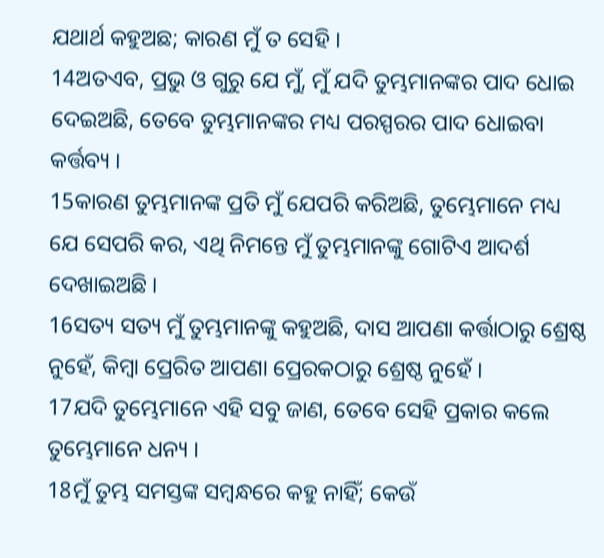ଯଥାର୍ଥ କହୁଅଛ; କାରଣ ମୁଁ ତ ସେହି ।
14ଅତଏବ, ପ୍ରଭୁ ଓ ଗୁରୁ ଯେ ମୁଁ, ମୁଁ ଯଦି ତୁମ୍ଭମାନଙ୍କର ପାଦ ଧୋଇ ଦେଇଅଛି, ତେବେ ତୁମ୍ଭମାନଙ୍କର ମଧ୍ୟ ପରସ୍ପରର ପାଦ ଧୋଇବା କର୍ତ୍ତବ୍ୟ ।
15କାରଣ ତୁମ୍ଭମାନଙ୍କ ପ୍ରତି ମୁଁ ଯେପରି କରିଅଛି, ତୁମ୍ଭେମାନେ ମଧ୍ୟ ଯେ ସେପରି କର, ଏଥି ନିମନ୍ତେ ମୁଁ ତୁମ୍ଭମାନଙ୍କୁ ଗୋଟିଏ ଆଦର୍ଶ ଦେଖାଇଅଛି ।
16ସତ୍ୟ ସତ୍ୟ ମୁଁ ତୁମ୍ଭମାନଙ୍କୁ କହୁଅଛି, ଦାସ ଆପଣା କର୍ତ୍ତାଠାରୁ ଶ୍ରେଷ୍ଠ ନୁହେଁ, କିମ୍ବା ପ୍ରେରିତ ଆପଣା ପ୍ରେରକଠାରୁ ଶ୍ରେଷ୍ଠ ନୁହେଁ ।
17ଯଦି ତୁମ୍ଭେମାନେ ଏହି ସବୁ ଜାଣ, ତେବେ ସେହି ପ୍ରକାର କଲେ ତୁମ୍ଭେମାନେ ଧନ୍ୟ ।
18ମୁଁ ତୁମ୍ଭ ସମସ୍ତଙ୍କ ସମ୍ବନ୍ଧରେ କହୁ ନାହିଁ; କେଉଁ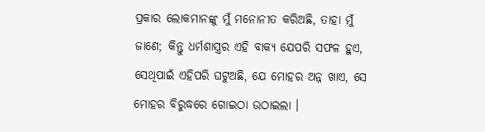ପ୍ରକାର ଲୋକମାନଙ୍କୁ ମୁଁ ମନୋନୀତ କରିଅଛି, ତାହା ମୁଁ ଜାଣେ; କିନ୍ତୁ ଧର୍ମଶାସ୍ତ୍ରର ଏହି ବାକ୍ୟ ଯେପରି ସଫଳ ହୁଏ, ସେଥିପାଇଁ ଏହିପରି ଘଟୁଅଛି, ଯେ ମୋହର ଅନ୍ନ ଖାଏ, ସେ ମୋହର ବିରୁଦ୍ଧରେ ଗୋଇଠା ଉଠାଇଲା ।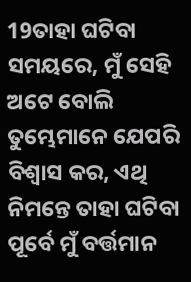19ତାହା ଘଟିବା ସମୟରେ, ମୁଁ ସେହି ଅଟେ ବୋଲି ତୁମ୍ଭେମାନେ ଯେପରି ବିଶ୍ୱାସ କର, ଏଥି ନିମନ୍ତେ ତାହା ଘଟିବା ପୂର୍ବେ ମୁଁ ବର୍ତ୍ତମାନ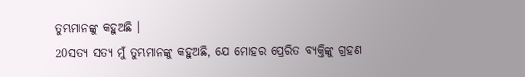ତୁମ୍ଭମାନଙ୍କୁ କହୁଅଛି ।
20ସତ୍ୟ ସତ୍ୟ ମୁଁ ତୁମ୍ଭମାନଙ୍କୁ କହୁଅଛି, ଯେ ମୋହର ପ୍ରେରିତ ବ୍ୟକ୍ତିଙ୍କୁ ଗ୍ରହଣ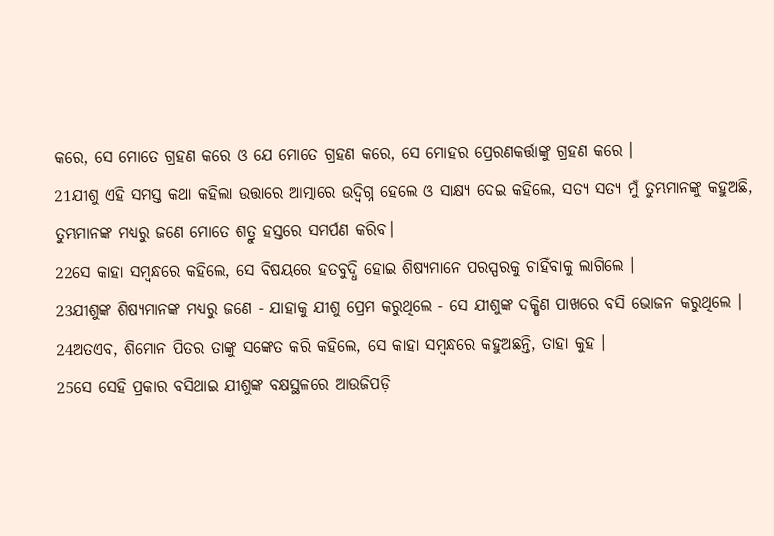କରେ, ସେ ମୋତେ ଗ୍ରହଣ କରେ ଓ ଯେ ମୋତେ ଗ୍ରହଣ କରେ, ସେ ମୋହର ପ୍ରେରଣକର୍ତ୍ତାଙ୍କୁ ଗ୍ରହଣ କରେ ।
21ଯୀଶୁ ଏହି ସମସ୍ତ କଥା କହିଲା ଉତ୍ତାରେ ଆତ୍ମାରେ ଉଦ୍ବିଗ୍ନ ହେଲେ ଓ ସାକ୍ଷ୍ୟ ଦେଇ କହିଲେ, ସତ୍ୟ ସତ୍ୟ ମୁଁ ତୁମ୍ଭମାନଙ୍କୁ କହୁଅଛି, ତୁମ୍ଭମାନଙ୍କ ମଧ୍ୟରୁ ଜଣେ ମୋତେ ଶତ୍ରୁ ହସ୍ତରେ ସମର୍ପଣ କରିବ।
22ସେ କାହା ସମ୍ବନ୍ଧରେ କହିଲେ, ସେ ବିଷୟରେ ହତବୁଦ୍ଧି ହୋଇ ଶିଷ୍ୟମାନେ ପରସ୍ପରକୁ ଚାହିଁବାକୁ ଲାଗିଲେ ।
23ଯୀଶୁଙ୍କ ଶିଷ୍ୟମାନଙ୍କ ମଧ୍ୟରୁ ଜଣେ - ଯାହାକୁ ଯୀଶୁ ପ୍ରେମ କରୁଥିଲେ - ସେ ଯୀଶୁଙ୍କ ଦକ୍ଷିଣ ପାଖରେ ବସି ଭୋଜନ କରୁଥିଲେ ।
24ଅତଏବ, ଶିମୋନ ପିତର ତାଙ୍କୁ ସଙ୍କେତ କରି କହିଲେ, ସେ କାହା ସମ୍ବନ୍ଧରେ କହୁଅଛନ୍ତି, ତାହା କୁହ ।
25ସେ ସେହି ପ୍ରକାର ବସିଥାଇ ଯୀଶୁଙ୍କ ବକ୍ଷସ୍ଥଳରେ ଆଉଜିପଡ଼ି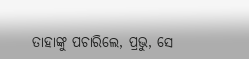ତାହାଙ୍କୁ ପଚାରିଲେ, ପ୍ରଭୁ, ସେ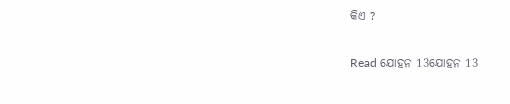କିଏ ?

Read ଯୋହନ 13ଯୋହନ 13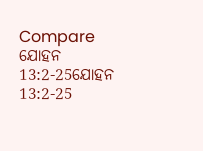Compare ଯୋହନ 13:2-25ଯୋହନ 13:2-25